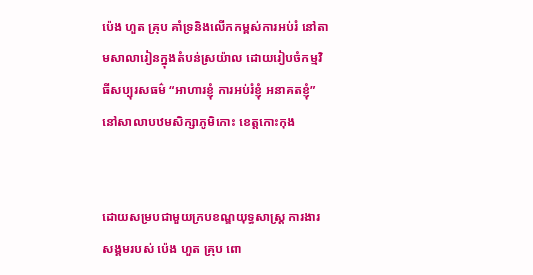ប៉េង ហួត គ្រុប គាំទ្រនិងលើកកម្ពស់ការអប់រំ នៅតាមសាលារៀនក្នុងតំបន់ស្រយ៉ាល ដោយរៀបចំកម្មវិធីសប្បុរសធម៌ “អាហារខ្ញុំ ការអប់រំខ្ញុំ អនាគតខ្ញុំ” នៅសាលាបឋមសិក្សាភូមិកោះ ខេត្តកោះកុង


ដោយសម្របជាមួយក្របខណ្ឌយុទ្ធសាស្រ្ដ ការងារសង្គមរបស់ ប៉េង ហួត គ្រុប ពោ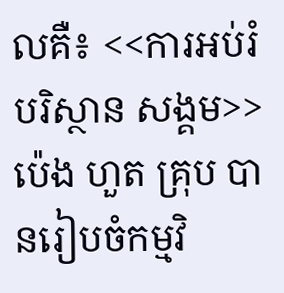លគឺ៖ <<ការអប់រំ បរិស្ថាន សង្គម>> ប៉េង ហួត គ្រុប បានរៀបចំកម្មវិ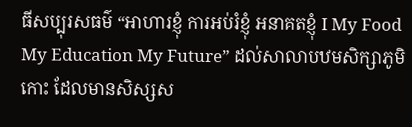ធីសប្បុរសធម៌ “អាហារខ្ញុំ ការអប់រំខ្ញុំ អនាគតខ្ញុំ I My Food My Education My Future” ដល់សាលាបឋមសិក្សាភូមិកោះ ដែលមានសិស្សស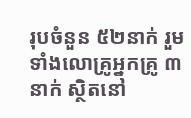រុបចំនួន ៥២នាក់ រួមទាំងលោគ្រូអ្នកគ្រូ ៣នាក់ ស្ថិតនៅ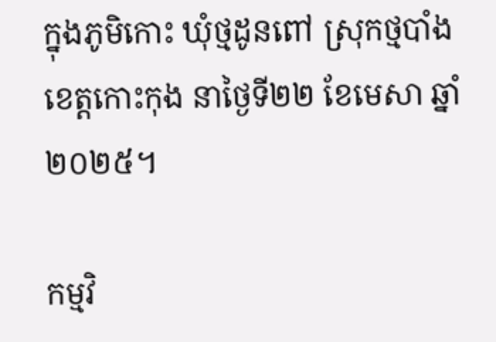ក្នុងភូមិកោះ ឃុំថ្មដូនពៅ ស្រុកថ្មបាំង ខេត្តកោះកុង នាថ្ងៃទី២២ ខែមេសា ឆ្នាំ២០២៥។

កម្មវិ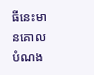ធីនេះមានគោលបំណង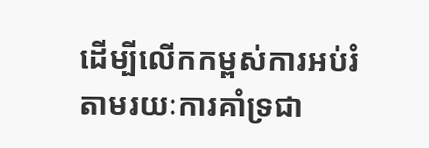ដើម្បីលើកកម្ពស់ការអប់រំ តាមរយៈការគាំទ្រជា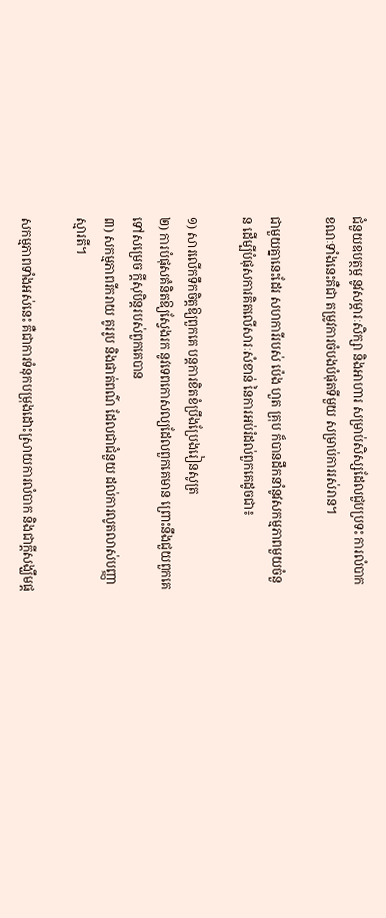ជំនួយឧបត្ថម្ភ នូវសម្ភារៈសិក្សា និងអាហារ សម្រាប់សិស្សដែលជួបប្រទះ ការលំបាក ខណៈទាំងនេះគឺជា តម្រូវការចំបងបំផុតទីមួយ សម្រាប់ការរស់រាន។

ជាមួយគ្នានេះដែរ សហការីរបស់ ប៉េង ហួត គ្រុប ក៏បានដឹកនាំនូវសកម្មភាពមួយចំនួន ដើម្បីបំផុសការគិតលើសារៈសំខាន់ នៃការអប់រំដល់ពួកគេដូចជា៖

១) សារលើកទឹកចិត្តឱ្យពួកគេ បន្តការខិតខំប្រឹងប្រែងរៀនសូត្រ
២) ការបំផុសគំនិតឱ្យស្វែងរក នូវទេពកោសល្យដែលពួកគេមាន ព្រោះនឹងជួយពួកគេទៅសម្រេច ក្ដីសុបិន្តរបស់ពួកគេបាន
៣) សកម្មភាពរីករាយ គូររូប និងផាត់ពណ៌ ដែលជាជំនួយ ដល់ការលូតលាស់បញ្ញាស្មារតី។

សកម្មភាពទាំងអស់នេះ គឺជាការទំនុកបម្រុងដោះស្រាយការលំបាក និងជាក្ដីសង្ឃឹមផ្ដ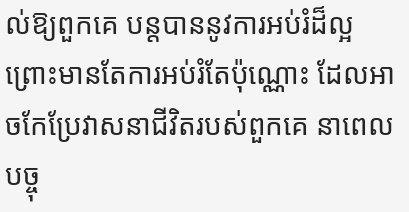ល់ឱ្យពួកគេ បន្តបាននូវការអប់រំដ៏ល្អ ព្រោះមានតែការអប់រំតែប៉ុណ្ណោះ ដែលអាចកែប្រែវាសនាជីវិតរបស់ពួកគេ នាពេលបច្ចុ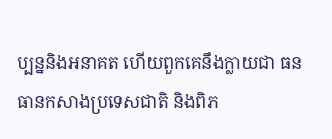ប្បន្ននិងអនាគត ហើយពួកគេនឹងក្លាយជា ធនធានកសាងប្រទេសជាតិ និងពិភ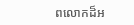ពលោកដ៏អ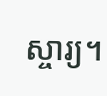ស្ចារ្យ។